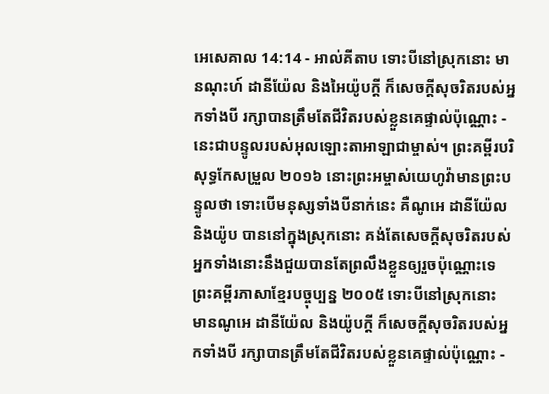អេសេគាល 14:14 - អាល់គីតាប ទោះបីនៅស្រុកនោះ មានណុះហ៍ ដានីយ៉ែល និងអៃយ៉ូបក្ដី ក៏សេចក្ដីសុចរិតរបស់អ្នកទាំងបី រក្សាបានត្រឹមតែជីវិតរបស់ខ្លួនគេផ្ទាល់ប៉ុណ្ណោះ - នេះជាបន្ទូលរបស់អុលឡោះតាអាឡាជាម្ចាស់។ ព្រះគម្ពីរបរិសុទ្ធកែសម្រួល ២០១៦ នោះព្រះអម្ចាស់យេហូវ៉ាមានព្រះបន្ទូលថា ទោះបើមនុស្សទាំងបីនាក់នេះ គឺណូអេ ដានីយ៉ែល និងយ៉ូប បាននៅក្នុងស្រុកនោះ គង់តែសេចក្ដីសុចរិតរបស់អ្នកទាំងនោះនឹងជួយបានតែព្រលឹងខ្លួនឲ្យរួចប៉ុណ្ណោះទេ ព្រះគម្ពីរភាសាខ្មែរបច្ចុប្បន្ន ២០០៥ ទោះបីនៅស្រុកនោះ មានណូអេ ដានីយ៉ែល និងយ៉ូបក្ដី ក៏សេចក្ដីសុចរិតរបស់អ្នកទាំងបី រក្សាបានត្រឹមតែជីវិតរបស់ខ្លួនគេផ្ទាល់ប៉ុណ្ណោះ -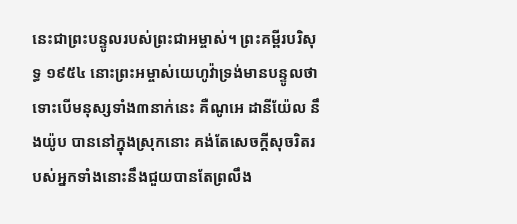នេះជាព្រះបន្ទូលរបស់ព្រះជាអម្ចាស់។ ព្រះគម្ពីរបរិសុទ្ធ ១៩៥៤ នោះព្រះអម្ចាស់យេហូវ៉ាទ្រង់មានបន្ទូលថា ទោះបើមនុស្សទាំង៣នាក់នេះ គឺណូអេ ដានីយ៉ែល នឹងយ៉ូប បាននៅក្នុងស្រុកនោះ គង់តែសេចក្ដីសុចរិតរបស់អ្នកទាំងនោះនឹងជួយបានតែព្រលឹង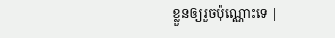ខ្លួនឲ្យរួចប៉ុណ្ណោះទេ |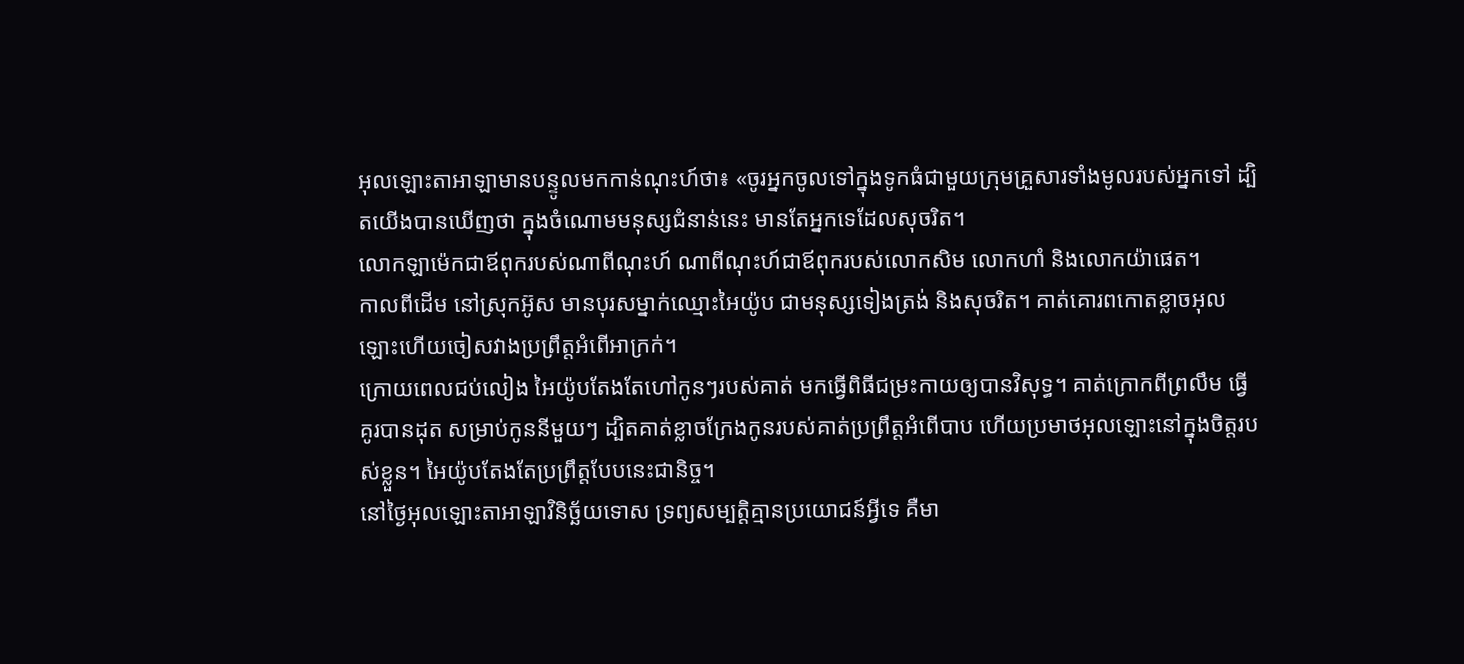អុលឡោះតាអាឡាមានបន្ទូលមកកាន់ណុះហ៍ថា៖ «ចូរអ្នកចូលទៅក្នុងទូកធំជាមួយក្រុមគ្រួសារទាំងមូលរបស់អ្នកទៅ ដ្បិតយើងបានឃើញថា ក្នុងចំណោមមនុស្សជំនាន់នេះ មានតែអ្នកទេដែលសុចរិត។
លោកឡាម៉េកជាឪពុករបស់ណាពីណុះហ៍ ណាពីណុះហ៍ជាឪពុករបស់លោកសិម លោកហាំ និងលោកយ៉ាផេត។
កាលពីដើម នៅស្រុកអ៊ូស មានបុរសម្នាក់ឈ្មោះអៃយ៉ូប ជាមនុស្សទៀងត្រង់ និងសុចរិត។ គាត់គោរពកោតខ្លាចអុលឡោះហើយចៀសវាងប្រព្រឹត្តអំពើអាក្រក់។
ក្រោយពេលជប់លៀង អៃយ៉ូបតែងតែហៅកូនៗរបស់គាត់ មកធ្វើពិធីជម្រះកាយឲ្យបានវិសុទ្ធ។ គាត់ក្រោកពីព្រលឹម ធ្វើគូរបានដុត សម្រាប់កូននីមួយៗ ដ្បិតគាត់ខ្លាចក្រែងកូនរបស់គាត់ប្រព្រឹត្តអំពើបាប ហើយប្រមាថអុលឡោះនៅក្នុងចិត្តរបស់ខ្លួន។ អៃយ៉ូបតែងតែប្រព្រឹត្តបែបនេះជានិច្ច។
នៅថ្ងៃអុលឡោះតាអាឡាវិនិច្ឆ័យទោស ទ្រព្យសម្បត្តិគ្មានប្រយោជន៍អ្វីទេ គឺមា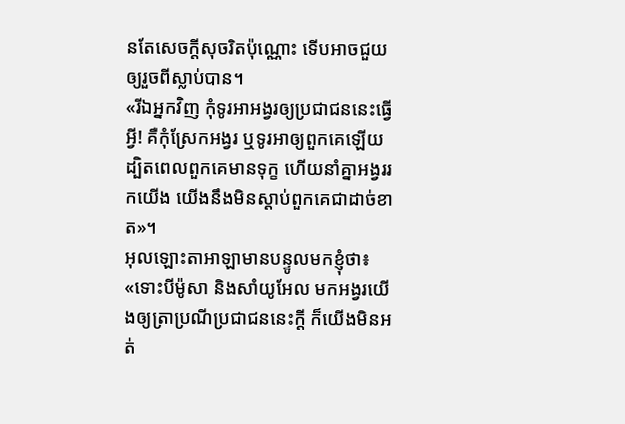នតែសេចក្ដីសុចរិតប៉ុណ្ណោះ ទើបអាចជួយឲ្យរួចពីស្លាប់បាន។
«រីឯអ្នកវិញ កុំទូរអាអង្វរឲ្យប្រជាជននេះធ្វើអ្វី! គឺកុំស្រែកអង្វរ ឬទូរអាឲ្យពួកគេឡើយ ដ្បិតពេលពួកគេមានទុក្ខ ហើយនាំគ្នាអង្វររកយើង យើងនឹងមិនស្ដាប់ពួកគេជាដាច់ខាត»។
អុលឡោះតាអាឡាមានបន្ទូលមកខ្ញុំថា៖ «ទោះបីម៉ូសា និងសាំយូអែល មកអង្វរយើងឲ្យត្រាប្រណីប្រជាជននេះក្ដី ក៏យើងមិនអត់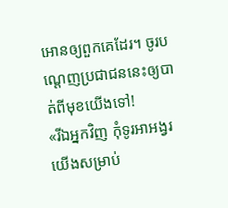អោនឲ្យពួកគេដែរ។ ចូរបណ្ដេញប្រជាជននេះឲ្យបាត់ពីមុខយើងទៅ!
«រីឯអ្នកវិញ កុំទូរអាអង្វរយើងសម្រាប់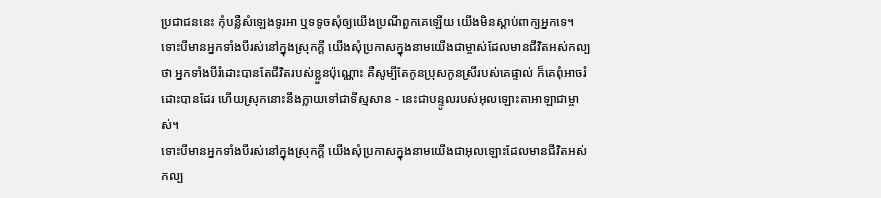ប្រជាជននេះ កុំបន្លឺសំឡេងទូរអា ឬទទូចសុំឲ្យយើងប្រណីពួកគេឡើយ យើងមិនស្ដាប់ពាក្យអ្នកទេ។
ទោះបីមានអ្នកទាំងបីរស់នៅក្នុងស្រុកក្ដី យើងសុំប្រកាសក្នុងនាមយើងជាម្ចាស់ដែលមានជីវិតអស់កល្បថា អ្នកទាំងបីរំដោះបានតែជីវិតរបស់ខ្លួនប៉ុណ្ណោះ គឺសូម្បីតែកូនប្រុសកូនស្រីរបស់គេផ្ទាល់ ក៏គេពុំអាចរំដោះបានដែរ ហើយស្រុកនោះនឹងក្លាយទៅជាទីស្មសាន - នេះជាបន្ទូលរបស់អុលឡោះតាអាឡាជាម្ចាស់។
ទោះបីមានអ្នកទាំងបីរស់នៅក្នុងស្រុកក្ដី យើងសុំប្រកាសក្នុងនាមយើងជាអុលឡោះដែលមានជីវិតអស់កល្ប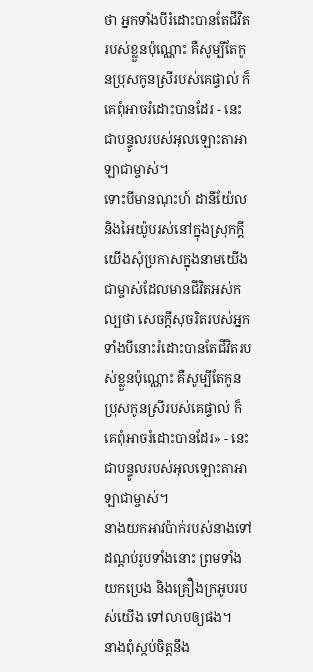ថា អ្នកទាំងបីរំដោះបានតែជីវិតរបស់ខ្លួនប៉ុណ្ណោះ គឺសូម្បីតែកូនប្រុសកូនស្រីរបស់គេផ្ទាល់ ក៏គេពុំអាចរំដោះបានដែរ - នេះជាបន្ទូលរបស់អុលឡោះតាអាឡាជាម្ចាស់។
ទោះបីមានណុះហ៍ ដានីយ៉ែល និងអៃយ៉ូបរស់នៅក្នុងស្រុកក្ដី យើងសុំប្រកាសក្នុងនាមយើងជាម្ចាស់ដែលមានជីវិតអស់កល្បថា សេចក្ដីសុចរិតរបស់អ្នកទាំងបីនោះរំដោះបានតែជីវិតរបស់ខ្លួនប៉ុណ្ណោះ គឺសូម្បីតែកូនប្រុសកូនស្រីរបស់គេផ្ទាល់ ក៏គេពុំអាចរំដោះបានដែរ» - នេះជាបន្ទូលរបស់អុលឡោះតាអាឡាជាម្ចាស់។
នាងយកអាវប៉ាក់របស់នាងទៅដណ្ដប់រូបទាំងនោះ ព្រមទាំងយកប្រេង និងគ្រឿងក្រអូបរបស់យើង ទៅលាបឲ្យផង។
នាងពុំស្កប់ចិត្តនឹង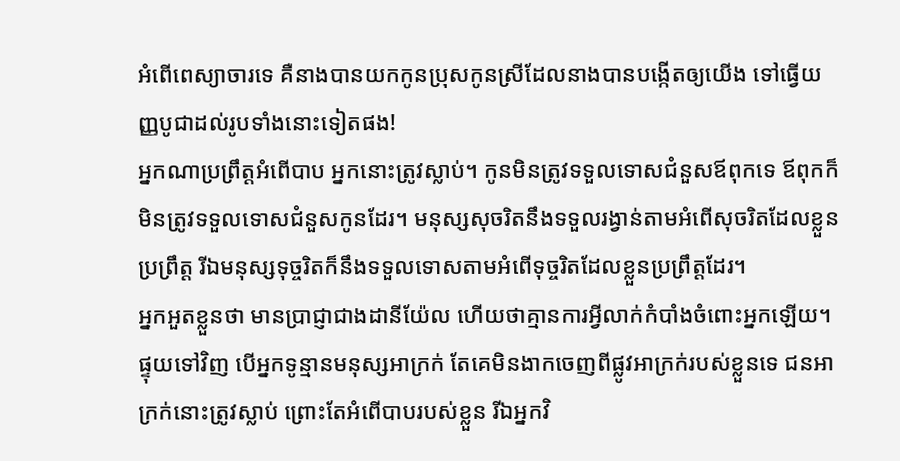អំពើពេស្យាចារទេ គឺនាងបានយកកូនប្រុសកូនស្រីដែលនាងបានបង្កើតឲ្យយើង ទៅធ្វើយញ្ញបូជាដល់រូបទាំងនោះទៀតផង!
អ្នកណាប្រព្រឹត្តអំពើបាប អ្នកនោះត្រូវស្លាប់។ កូនមិនត្រូវទទួលទោសជំនួសឪពុកទេ ឪពុកក៏មិនត្រូវទទួលទោសជំនួសកូនដែរ។ មនុស្សសុចរិតនឹងទទួលរង្វាន់តាមអំពើសុចរិតដែលខ្លួនប្រព្រឹត្ត រីឯមនុស្សទុច្ចរិតក៏នឹងទទួលទោសតាមអំពើទុច្ចរិតដែលខ្លួនប្រព្រឹត្តដែរ។
អ្នកអួតខ្លួនថា មានប្រាជ្ញាជាងដានីយ៉ែល ហើយថាគ្មានការអ្វីលាក់កំបាំងចំពោះអ្នកឡើយ។
ផ្ទុយទៅវិញ បើអ្នកទូន្មានមនុស្សអាក្រក់ តែគេមិនងាកចេញពីផ្លូវអាក្រក់របស់ខ្លួនទេ ជនអាក្រក់នោះត្រូវស្លាប់ ព្រោះតែអំពើបាបរបស់ខ្លួន រីឯអ្នកវិ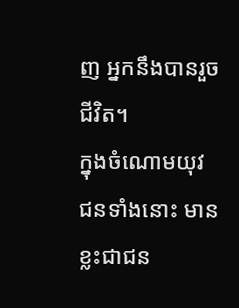ញ អ្នកនឹងបានរួចជីវិត។
ក្នុងចំណោមយុវជនទាំងនោះ មានខ្លះជាជន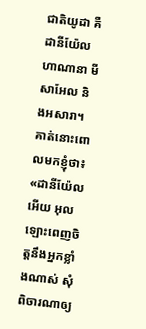ជាតិយូដា គឺដានីយ៉ែល ហាណានា មីសាអែល និងអសារា។
គាត់នោះពោលមកខ្ញុំថា៖ «ដានីយ៉ែលអើយ អុលឡោះពេញចិត្តនឹងអ្នកខ្លាំងណាស់ សុំពិចារណាឲ្យ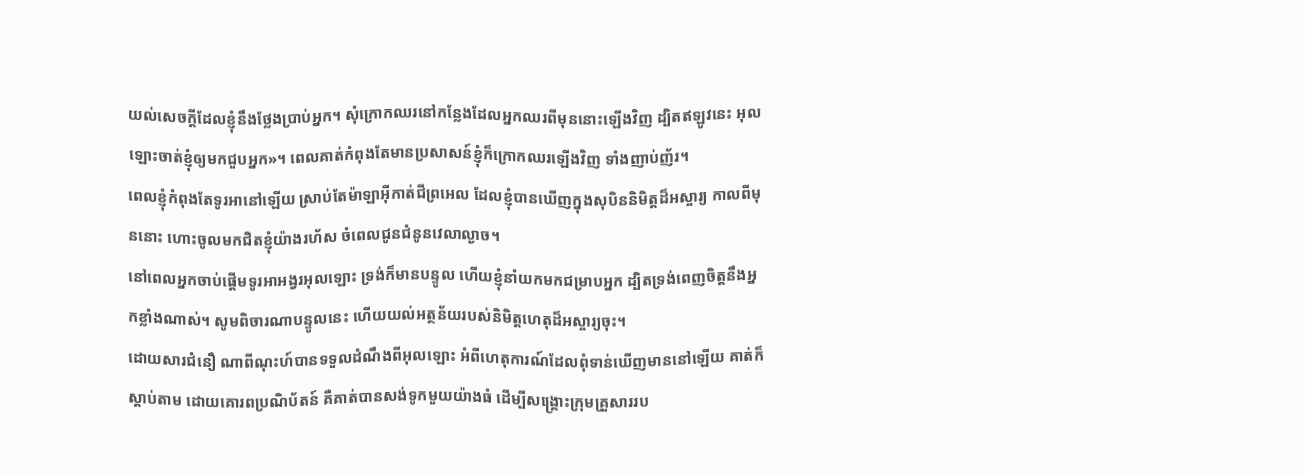យល់សេចក្ដីដែលខ្ញុំនឹងថ្លែងប្រាប់អ្នក។ សុំក្រោកឈរនៅកន្លែងដែលអ្នកឈរពីមុននោះឡើងវិញ ដ្បិតឥឡូវនេះ អុលឡោះចាត់ខ្ញុំឲ្យមកជួបអ្នក»។ ពេលគាត់កំពុងតែមានប្រសាសន៍ខ្ញុំក៏ក្រោកឈរឡើងវិញ ទាំងញាប់ញ័រ។
ពេលខ្ញុំកំពុងតែទូរអានៅឡើយ ស្រាប់តែម៉ាឡាអ៊ីកាត់ជីព្រអេល ដែលខ្ញុំបានឃើញក្នុងសុបិននិមិត្តដ៏អស្ចារ្យ កាលពីមុននោះ ហោះចូលមកជិតខ្ញុំយ៉ាងរហ័ស ចំពេលជូនជំនូនវេលាល្ងាច។
នៅពេលអ្នកចាប់ផ្ដើមទូរអាអង្វរអុលឡោះ ទ្រង់ក៏មានបន្ទូល ហើយខ្ញុំនាំយកមកជម្រាបអ្នក ដ្បិតទ្រង់ពេញចិត្តនឹងអ្នកខ្លាំងណាស់។ សូមពិចារណាបន្ទូលនេះ ហើយយល់អត្ថន័យរបស់និមិត្តហេតុដ៏អស្ចារ្យចុះ។
ដោយសារជំនឿ ណាពីណុះហ៍បានទទួលដំណឹងពីអុលឡោះ អំពីហេតុការណ៍ដែលពុំទាន់ឃើញមាននៅឡើយ គាត់ក៏ស្ដាប់តាម ដោយគោរពប្រណិប័តន៍ គឺគាត់បានសង់ទូកមួយយ៉ាងធំ ដើម្បីសង្គ្រោះក្រុមគ្រួសាររប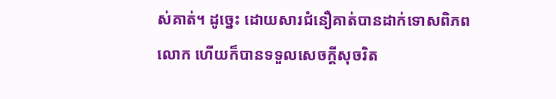ស់គាត់។ ដូច្នេះ ដោយសារជំនឿគាត់បានដាក់ទោសពិភពលោក ហើយក៏បានទទួលសេចក្ដីសុចរិត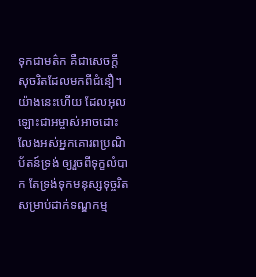ទុកជាមត៌ក គឺជាសេចក្ដីសុចរិតដែលមកពីជំនឿ។
យ៉ាងនេះហើយ ដែលអុលឡោះជាអម្ចាស់អាចដោះលែងអស់អ្នកគោរពប្រណិប័តន៍ទ្រង់ ឲ្យរួចពីទុក្ខលំបាក តែទ្រង់ទុកមនុស្សទុច្ចរិត សម្រាប់ដាក់ទណ្ឌកម្ម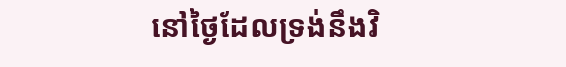នៅថ្ងៃដែលទ្រង់នឹងវិ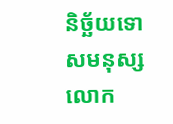និច្ឆ័យទោសមនុស្សលោក